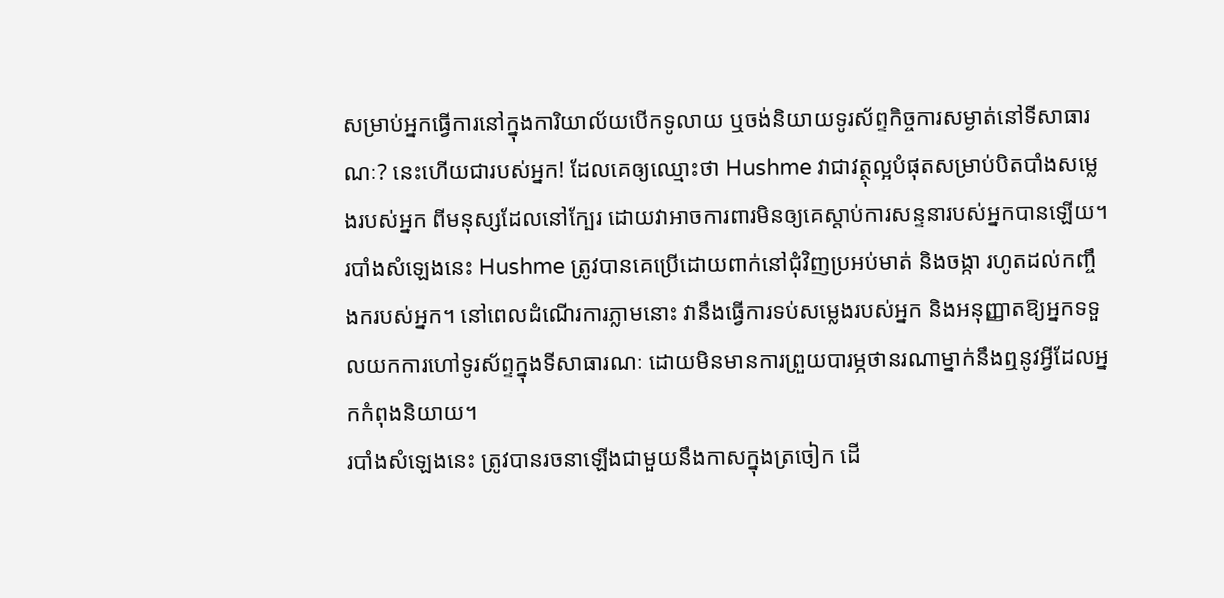សម្រាប់អ្នកធ្វើការនៅក្នុងការិយាល័យបើកទូលាយ ឬចង់និយាយទូរស័ព្ទកិច្ចការសម្ងាត់នៅទីសាធារណៈ? នេះហើយជារបស់អ្នក! ដែលគេឲ្យឈ្មោះថា Hushme វាជាវត្ថុល្អបំផុតសម្រាប់បិតបាំងសម្លេងរបស់អ្នក ពីមនុស្សដែលនៅក្បែរ ដោយវាអាចការពារមិនឲ្យគេស្តាប់ការសន្ទនារបស់អ្នកបានឡើយ។
របាំងសំឡេងនេះ Hushme ត្រូវបានគេប្រើដោយពាក់នៅជុំវិញប្រអប់មាត់ និងចង្កា រហូតដល់កញ្ចឹងករបស់អ្នក។ នៅពេលដំណើរការភ្លាមនោះ វានឹងធ្វើការទប់សម្លេងរបស់អ្នក និងអនុញ្ញាតឱ្យអ្នកទទួលយកការហៅទូរស័ព្ទក្នុងទីសាធារណៈ ដោយមិនមានការព្រួយបារម្ភថានរណាម្នាក់នឹងឮនូវអ្វីដែលអ្នកកំពុងនិយាយ។
របាំងសំឡេងនេះ ត្រូវបានរចនាឡើងជាមួយនឹងកាសក្នុងត្រចៀក ដើ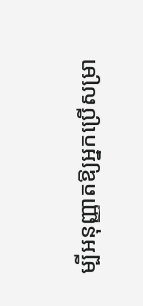ម្បីអនុញ្ញាតឱ្យអ្នកប្រើសម្រា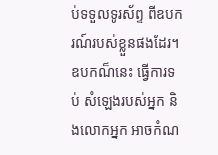ប់ទទួលទូរស័ព្ទ ពីឧបករណ៍របស់ខ្លួនផងដែរ។ ឧបកណ៏នេះ ធ្វើការទប់ សំឡេងរបស់អ្នក និងលោកអ្នក អាចកំណ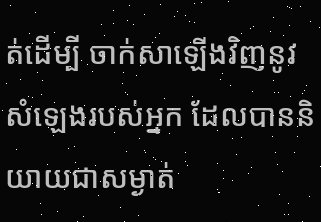ត់ដើម្បី ចាក់សាឡើងវិញនូវសំឡេងរបស់អ្នក ដែលបាននិយាយជាសម្ងាត់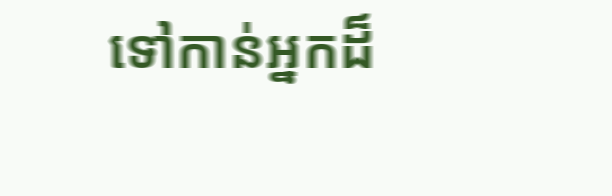ទៅកាន់អ្នកដ៏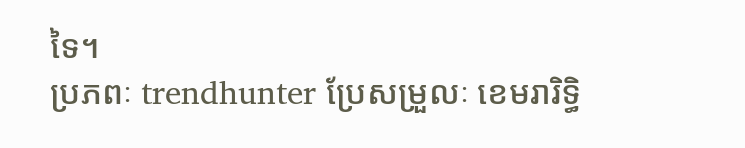ទៃ។
ប្រភពៈ trendhunter ប្រែសម្រួលៈ ខេមរារិទ្ធិ